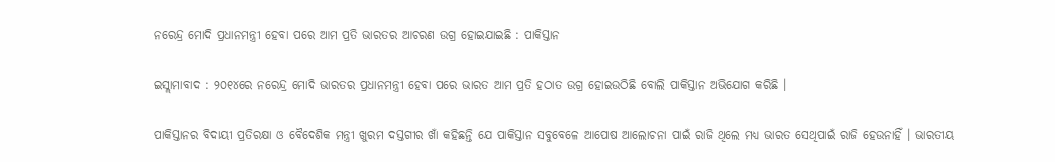ନରେନ୍ଦ୍ର ମୋଦି ପ୍ରଧାନମନ୍ତ୍ରୀ ହେବା ପରେ ଆମ ପ୍ରତି ଭାରତର ଆଚରଣ ଉଗ୍ର ହୋଇଯାଇଛି : ପାକିସ୍ତାନ

ଇସ୍ଲାମାବାଦ : ୨୦୧୪ରେ ନରେନ୍ଦ୍ର ମୋଦି ଭାରତର ପ୍ରଧାନମନ୍ତ୍ରୀ ହେବା ପରେ ଭାରତ ଆମ ପ୍ରତି ହଠାତ ଉଗ୍ର ହୋଇଉଠିଛି ବୋଲି ପାକିସ୍ତାନ ଅଭିଯୋଗ କରିଛି ।

ପାକିସ୍ତାନର ବିଦାୟୀ ପ୍ରତିରକ୍ଷା ଓ ବୈଦେଶିକ ମନ୍ତ୍ରୀ ଖୁରମ ଦସ୍ତଗୀର ଖାଁ କହିଛନ୍ତି ଯେ ପାକିସ୍ତାନ ସବୁବେଳେ ଆପୋଷ ଆଲୋଚନା ପାଇଁ ରାଜି ଥିଲେ ମଧ୍ୟ ଭାରତ ସେଥିପାଇଁ ରାଜି ହେଉନାହିଁ । ଭାରତୀୟ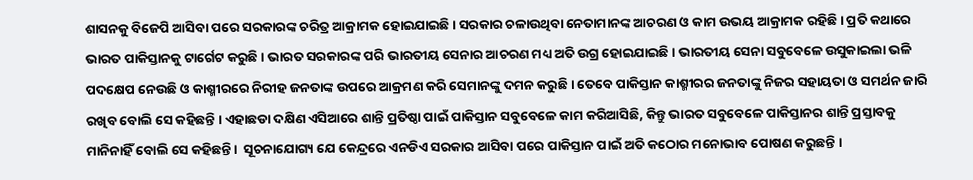ଶାସନକୁ ବିଜେପି ଆସିବା ପରେ ସରକାରଙ୍କ ଚରିତ୍ର ଆକ୍ରାମକ ହୋଇଯାଇଛି । ସରକାର ଚଳାଉଥିବା ନେତାମାନଙ୍କ ଆଚରଣ ଓ କାମ ଉଭୟ ଆକ୍ରାମକ ରହିଛି । ପ୍ରତି କଥାରେ ଭାରତ ପାକିସ୍ତାନକୁ ଟାର୍ଗେଟ କରୁଛି । ଭାରତ ସରକାରଙ୍କ ପରି ଭାରତୀୟ ସେନାର ଆଚରଣ ମଧ୍ୟ ଅତି ଉଗ୍ର ହୋଇଯାଇଛି । ଭାରତୀୟ ସେନା ସବୁବେଳେ ଉସୁକାଇଲା ଭଳି ପଦକ୍ଷେପ ନେଉଛି ଓ କାଶ୍ମୀରରେ ନିରୀହ ଜନତାଙ୍କ ଉପରେ ଆକ୍ରମଣ କରି ସେମାନଙ୍କୁ ଦମନ କରୁଛି । ତେବେ ପାକିସ୍ତାନ କାଶ୍ମୀରର ଜନତାଙ୍କୁ ନିଜର ସହାୟତା ଓ ସମର୍ଥନ ଜାରି ରଖିବ ବୋଲି ସେ କହିଛନ୍ତି । ଏହାଛଡା ଦକ୍ଷିଣ ଏସିଆରେ ଶାନ୍ତି ପ୍ରତିଷ୍ଠା ପାଇଁ ପାକିସ୍ତାନ ସବୁବେଳେ କାମ କରିଆସିଛି, କିନ୍ତୁ ଭାରତ ସବୁବେଳେ ପାକିସ୍ତାନର ଶାନ୍ତି ପ୍ରସ୍ତାବକୁ ମାନିନାହିଁ ବୋଲି ସେ କହିଛନ୍ତି ।  ସୂଚନାଯୋଗ୍ୟ ଯେ କେନ୍ଦ୍ରରେ ଏନଡିଏ ସରକାର ଆସିବା ପରେ ପାକିସ୍ତାନ ପାଇଁ ଅତି କଠୋର ମନୋଭାବ ପୋଷଣ କରୁଛନ୍ତି ।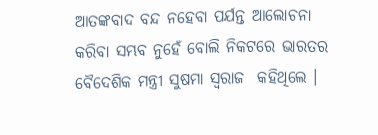ଆତଙ୍କବାଦ ବନ୍ଦ ନହେବା ପର୍ଯନ୍ତ ଆଲୋଚନା କରିବା ସମ୍ଭବ ନୁହେଁ ବୋଲି ନିକଟରେ ଭାରତର ବୈଦେଶିକ ମନ୍ତ୍ରୀ ସୁଷମା ସ୍ୱରାଜ  କହିଥିଲେ ।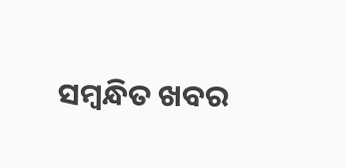ସମ୍ବନ୍ଧିତ ଖବର